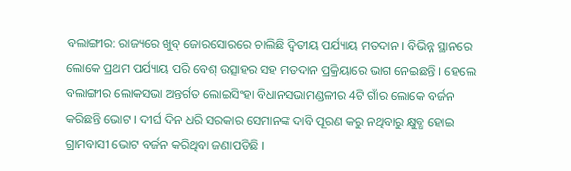ବଲାଙ୍ଗୀର: ରାଜ୍ୟରେ ଖୁବ୍ ଜୋରସୋରରେ ଚାଲିଛି ଦ୍ବିତୀୟ ପର୍ଯ୍ୟାୟ ମତଦାନ । ବିଭିନ୍ନ ସ୍ଥାନରେ ଲୋକେ ପ୍ରଥମ ପର୍ଯ୍ୟାୟ ପରି ବେଶ୍ ଉତ୍ସାହର ସହ ମତଦାନ ପ୍ରକ୍ରିୟାରେ ଭାଗ ନେଇଛନ୍ତି । ହେଲେ ବଲାଙ୍ଗୀର ଲୋକସଭା ଅନ୍ତର୍ଗତ ଲୋଇସିଂହା ବିଧାନସଭାମଣ୍ଡଳୀର 4ଟି ଗାଁର ଲୋକେ ବର୍ଜନ କରିଛନ୍ତି ଭୋଟ । ଦୀର୍ଘ ଦିନ ଧରି ସରକାର ସେମାନଙ୍କ ଦାବି ପୂରଣ କରୁ ନଥିବାରୁ କ୍ଷୁବ୍ଧ ହୋଇ ଗ୍ରାମବାସୀ ଭୋଟ ବର୍ଜନ କରିଥିବା ଜଣାପଡିଛି ।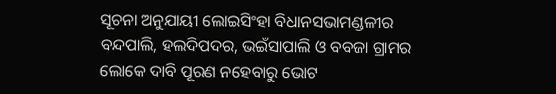ସୂଚନା ଅନୁଯାୟୀ ଲୋଇସିଂହା ବିଧାନସଭାମଣ୍ଡଳୀର ବନ୍ଦପାଲି, ହଲଦିପଦର, ଭଇଁସାପାଲି ଓ ବବଜା ଗ୍ରାମର ଲୋକେ ଦାବି ପୂରଣ ନହେବାରୁ ଭୋଟ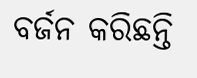ବର୍ଜନ କରିଛନ୍ତି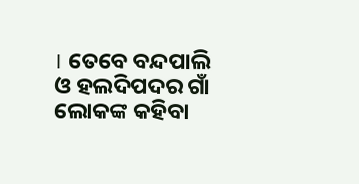। ତେବେ ବନ୍ଦପାଲି ଓ ହଲଦିପଦର ଗାଁ ଲୋକଙ୍କ କହିବା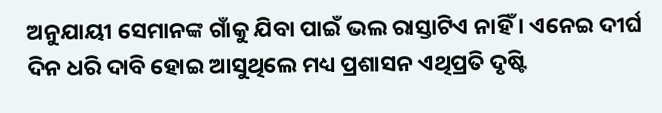ଅନୁଯାୟୀ ସେମାନଙ୍କ ଗାଁକୁ ଯିବା ପାଇଁ ଭଲ ରାସ୍ତାଟିଏ ନାହିଁ । ଏନେଇ ଦୀର୍ଘ ଦିନ ଧରି ଦାବି ହୋଇ ଆସୁଥିଲେ ମଧ୍ୟ ପ୍ରଶାସନ ଏଥିପ୍ରତି ଦୃଷ୍ଟି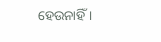ହେଉନାହିଁ ।